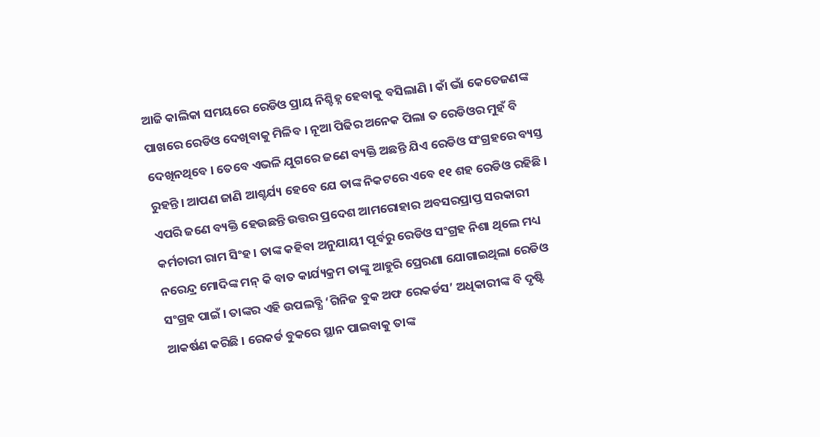ଆଜି କାଲିକା ସମୟରେ ରେଡିଓ ପ୍ରାୟ ନିଶ୍ଚିହ୍ନ ହେବାକୁ ବସିଲାଣି । କାଁ ଭାଁ କେତେଜଣଙ୍କ ପାଖରେ ରେଡିଓ ଦେଖିବାକୁ ମିଳିବ । ନୂଆ ପିଢିର ଅନେକ ପିଲା ତ ରେଡିଓର ମୁହଁ ବି ଦେଖିନଥିବେ । ତେବେ ଏଭଳି ଯୁଗରେ ଜଣେ ବ୍ୟକ୍ତି ଅଛନ୍ତି ଯିଏ ରେଡିଓ ସଂଗ୍ରହରେ ବ୍ୟସ୍ତ ରୁହନ୍ତି । ଆପଣ ଜାଣି ଆଶ୍ଚର୍ଯ୍ୟ ହେବେ ଯେ ତାଙ୍କ ନିକଟରେ ଏବେ ୧୧ ଶହ ରେଡିଓ ରହିଛି ।
ଏପରି ଜଣେ ବ୍ୟକ୍ତି ହେଉଛନ୍ତି ଉତ୍ତର ପ୍ରଦେଶ ଆମରୋହାର ଅବସରପ୍ରାପ୍ତ ସରକାରୀ କର୍ମଚାରୀ ରାମ ସିଂହ । ତାଙ୍କ କହିବା ଅନୁଯାୟୀ ପୂର୍ବରୁ ରେଡିଓ ସଂଗ୍ରହ ନିଶା ଥିଲେ ମଧ୍ୟ ନରେନ୍ଦ୍ର ମୋଦିଙ୍କ ମନ୍ କି ବାତ କାର୍ଯ୍ୟକ୍ରମ ତାଙ୍କୁ ଆହୁରି ପ୍ରେରଣା ଯୋଗାଇଥିଲା ରେଡିଓ ସଂଗ୍ରହ ପାଇଁ । ତାଙ୍କର ଏହି ଉପଲବ୍ଧି ‘ଗିନିଜ ବୁକ ଅଫ ରେକର୍ଡସ’ ଅଧିକାରୀଙ୍କ ବି ଦୃଷ୍ଟି ଆକର୍ଷଣ କରିଛି । ରେକର୍ଡ ବୁକରେ ସ୍ଥାନ ପାଇବାକୁ ତାଙ୍କ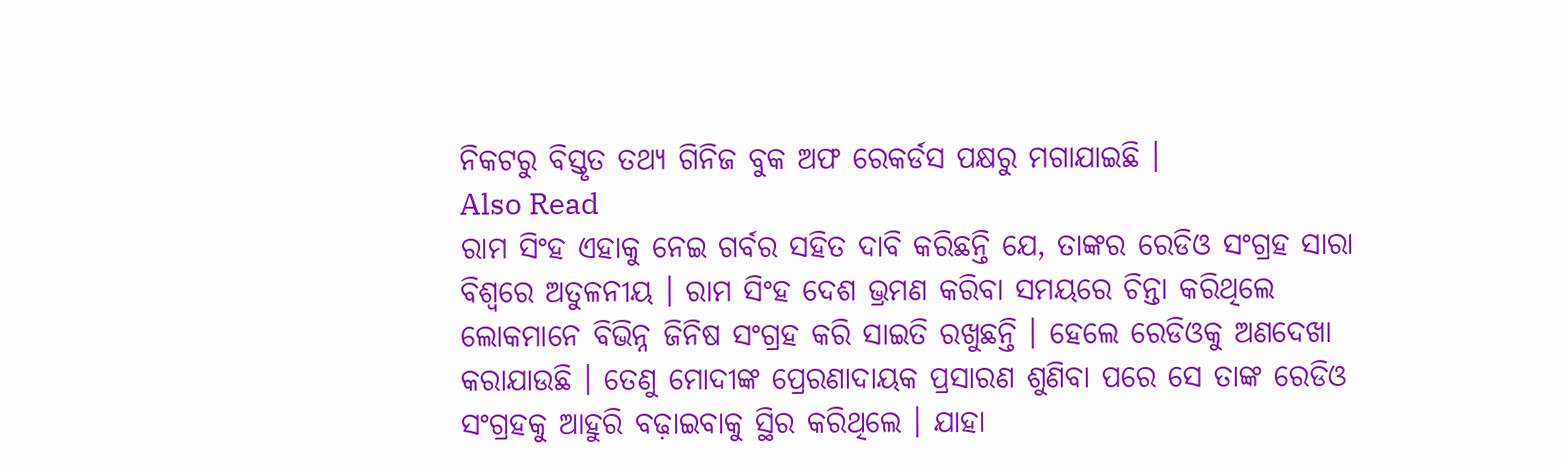ନିକଟରୁ ବିସ୍ତୃତ ତଥ୍ୟ ଗିନିଜ ବୁକ ଅଫ ରେକର୍ଡସ ପକ୍ଷରୁ ମଗାଯାଇଛି ।
Also Read
ରାମ ସିଂହ ଏହାକୁ ନେଇ ଗର୍ବର ସହିତ ଦାବି କରିଛନ୍ତି ଯେ, ତାଙ୍କର ରେଡିଓ ସଂଗ୍ରହ ସାରା ବିଶ୍ୱରେ ଅତୁଳନୀୟ । ରାମ ସିଂହ ଦେଶ ଭ୍ରମଣ କରିବା ସମୟରେ ଚିନ୍ତା କରିଥିଲେ ଲୋକମାନେ ବିଭିନ୍ନ ଜିନିଷ ସଂଗ୍ରହ କରି ସାଇତି ରଖୁଛନ୍ତି । ହେଲେ ରେଡିଓକୁ ଅଣଦେଖା କରାଯାଉଛି । ତେଣୁ ମୋଦୀଙ୍କ ପ୍ରେରଣାଦାୟକ ପ୍ରସାରଣ ଶୁଣିବା ପରେ ସେ ତାଙ୍କ ରେଡିଓ ସଂଗ୍ରହକୁ ଆହୁରି ବଢ଼ାଇବାକୁ ସ୍ଥିର କରିଥିଲେ । ଯାହା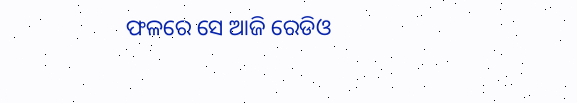ଫଳରେ ସେ ଆଜି ରେଡିଓ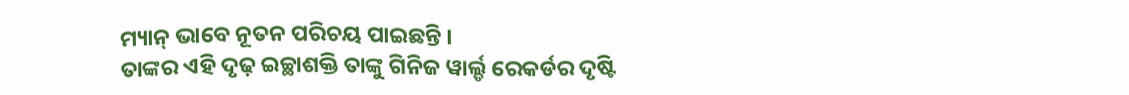ମ୍ୟାନ୍ ଭାବେ ନୂତନ ପରିଚୟ ପାଇଛନ୍ତି ।
ତାଙ୍କର ଏହି ଦୃଢ଼ ଇଚ୍ଛାଶକ୍ତି ତାଙ୍କୁ ଗିନିଜ ୱାର୍ଲ୍ଡ ରେକର୍ଡର ଦୃଷ୍ଟି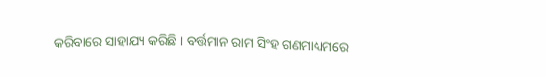କରିବାରେ ସାହାଯ୍ୟ କରିଛି । ବର୍ତ୍ତମାନ ରାମ ସିଂହ ଗଣମାଧ୍ୟମରେ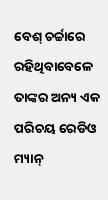ବେଶ୍ ଚର୍ଚ୍ଚାରେ ରହିଥିବାବେଳେ ତାଙ୍କର ଅନ୍ୟ ଏକ ପରିଚୟ ରେଡିଓ ମ୍ୟାନ୍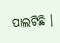ପାଲଟିଛି ।